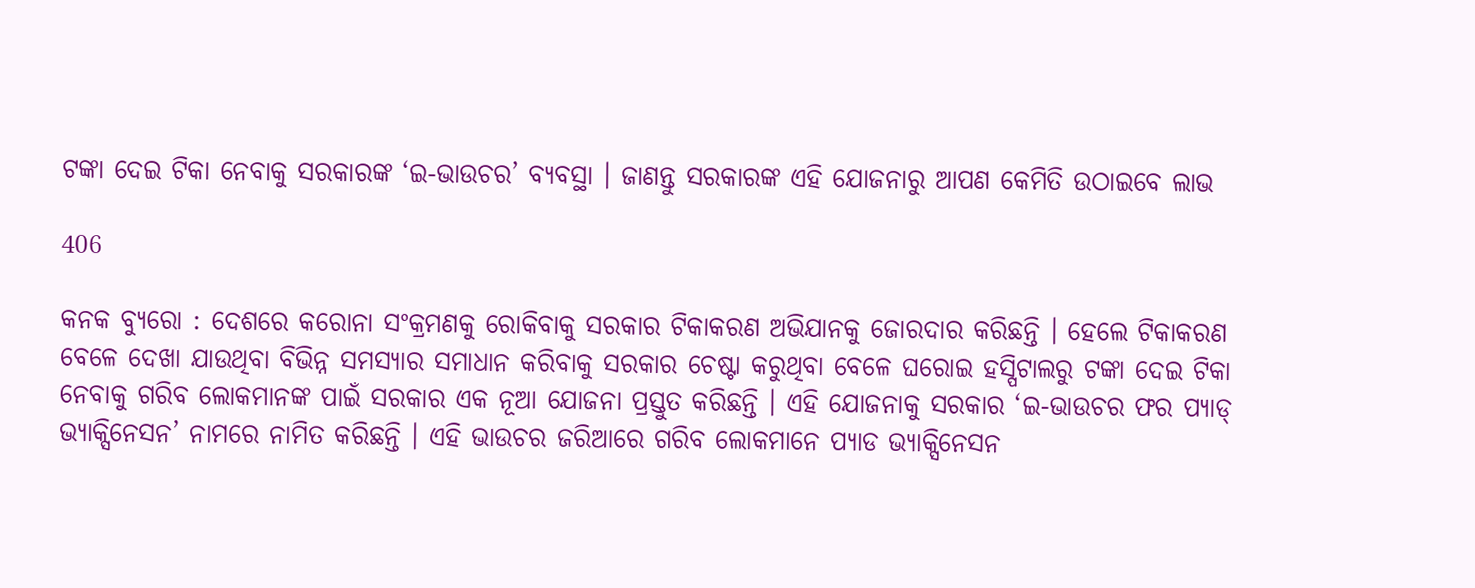ଟଙ୍କା ଦେଇ ଟିକା ନେବାକୁ ସରକାରଙ୍କ ‘ଇ-ଭାଉଚର’ ବ୍ୟବସ୍ଥା । ଜାଣନ୍ତୁ ସରକାରଙ୍କ ଏହି ଯୋଜନାରୁ ଆପଣ କେମିତି ଉଠାଇବେ ଲାଭ

406

କନକ ବ୍ୟୁରୋ : ଦେଶରେ କରୋନା ସଂକ୍ରମଣକୁ ରୋକିବାକୁ ସରକାର ଟିକାକରଣ ଅଭିଯାନକୁ ଜୋରଦାର କରିଛନ୍ତି । ହେଲେ ଟିକାକରଣ ବେଳେ ଦେଖା ଯାଉଥିବା ବିଭିନ୍ନ ସମସ୍ୟାର ସମାଧାନ କରିବାକୁ ସରକାର ଚେଷ୍ଟା କରୁଥିବା ବେଳେ ଘରୋଇ ହସ୍ପିଟାଲରୁ ଟଙ୍କା ଦେଇ ଟିକା ନେବାକୁ ଗରିବ ଲୋକମାନଙ୍କ ପାଇଁ ସରକାର ଏକ ନୂଆ ଯୋଜନା ପ୍ରସ୍ତୁତ କରିଛନ୍ତି । ଏହି ଯୋଜନାକୁ ସରକାର ‘ଇ-ଭାଉଚର ଫର ପ୍ୟାଡ୍ ଭ୍ୟାକ୍ସିନେସନ’ ନାମରେ ନାମିତ କରିଛନ୍ତି । ଏହି ଭାଉଚର ଜରିଆରେ ଗରିବ ଲୋକମାନେ ପ୍ୟାଡ ଭ୍ୟାକ୍ସିନେସନ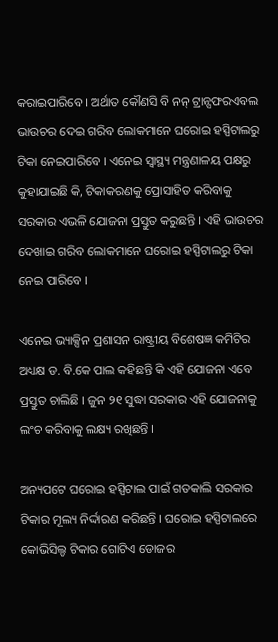କରାଇପାରିବେ । ଅର୍ଥାତ କୌଣସି ବି ନନ୍ ଟ୍ରାନ୍ସଫରଏବଲ ଭାଉଚର ଦେଇ ଗରିବ ଲୋକମାନେ ଘରୋଇ ହସ୍ପିଟାଲରୁ ଟିକା ନେଇପାରିବେ । ଏନେଇ ସ୍ୱାସ୍ଥ୍ୟ ମନ୍ତ୍ରଣାଳୟ ପକ୍ଷରୁ କୁହାଯାଇଛି କି, ଟିକାକରଣକୁ ପ୍ରୋସାହିତ କରିବାକୁ ସରକାର ଏଭଳି ଯୋଜନା ପ୍ରସ୍ତୁତ କରୁଛନ୍ତି । ଏହି ଭାଉଚର ଦେଖାଇ ଗରିବ ଲୋକମାନେ ଘରୋଇ ହସ୍ପିଟାଲରୁ ଟିକା ନେଇ ପାରିବେ ।

ଏନେଇ ଭ୍ୟାକ୍ସିନ ପ୍ରଶାସନ ରାଷ୍ଟ୍ରୀୟ ବିଶେଷଜ୍ଞ କମିଟିର ଅଧ୍ୟକ୍ଷ ଡ. ବି.କେ ପାଲ କହିଛନ୍ତି କି ଏହି ଯୋଜନା ଏବେ ପ୍ରସ୍ତୁତ ଚାଲିଛି । ଜୁନ ୨୧ ସୁଦ୍ଧା ସରକାର ଏହି ଯୋଜନାକୁ ଲଂଚ କରିବାକୁ ଲକ୍ଷ୍ୟ ରଖିଛନ୍ତି ।

ଅନ୍ୟପଟେ ଘରୋଇ ହସ୍ପିଟାଲ ପାଇଁ ଗତକାଲି ସରକାର ଟିକାର ମୂଲ୍ୟ ନିର୍ଦ୍ଦାରଣ କରିଛନ୍ତି । ଘରୋଇ ହସ୍ପିଟାଲରେ କୋଭିସିଲ୍ଡ ଟିକାର ଗୋଟିଏ ଡୋଜର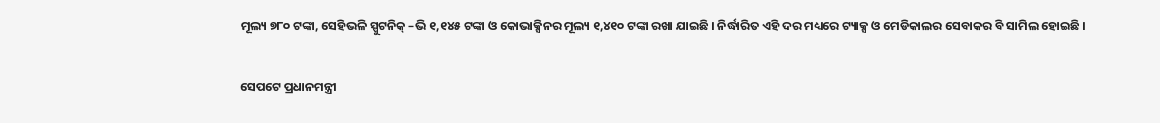ମୂଲ୍ୟ ୭୮୦ ଟଙ୍କା, ସେହିଭଳି ସ୍ପୁଟନିକ୍ –ଭି ୧,୧୪୫ ଟଙ୍କା ଓ କୋଭାକ୍ସିନର ମୂଲ୍ୟ ୧,୪୧୦ ଟଙ୍କା ରଖା ଯାଇଛି । ନିର୍ଦ୍ଧାରିତ ଏହି ଦର ମଧ୍ୟରେ ଟ୍ୟାକ୍ସ ଓ ମେଡିକାଲର ସେବାକର ବି ସାମିଲ ହୋଇଛି ।

ସେପଟେ ପ୍ରଧାନମନ୍ତ୍ରୀ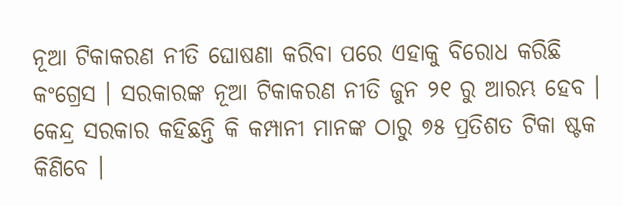ନୂଆ ଟିକାକରଣ ନୀତି ଘୋଷଣା କରିବା ପରେ ଏହାକୁ ବିରୋଧ କରିଛି କଂଗ୍ରେସ । ସରକାରଙ୍କ ନୂଆ ଟିକାକରଣ ନୀତି ଜୁନ ୨୧ ରୁ ଆରମ୍ଭ ହେବ । କେନ୍ଦ୍ର ସରକାର କହିଛନ୍ତି କି କମ୍ପାନୀ ମାନଙ୍କ ଠାରୁ ୭୫ ପ୍ରତିଶତ ଟିକା ଷ୍ଟକ କିଣିବେ ।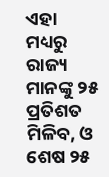ଏହା ମଧ୍ୟରୁ ରାଜ୍ୟ ମାନଙ୍କୁ ୨୫ ପ୍ରତିଶତ ମିଳିବ, ଓ ଶେଷ ୨୫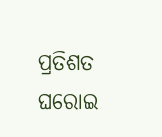ପ୍ରତିଶତ ଘରୋଇ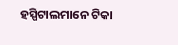ହସ୍ପିଟାଲମାନେ ଟିକା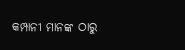କମ୍ପାନୀ ମାନଙ୍କ ଠାରୁ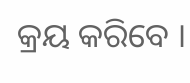କ୍ରୟ କରିବେ ।